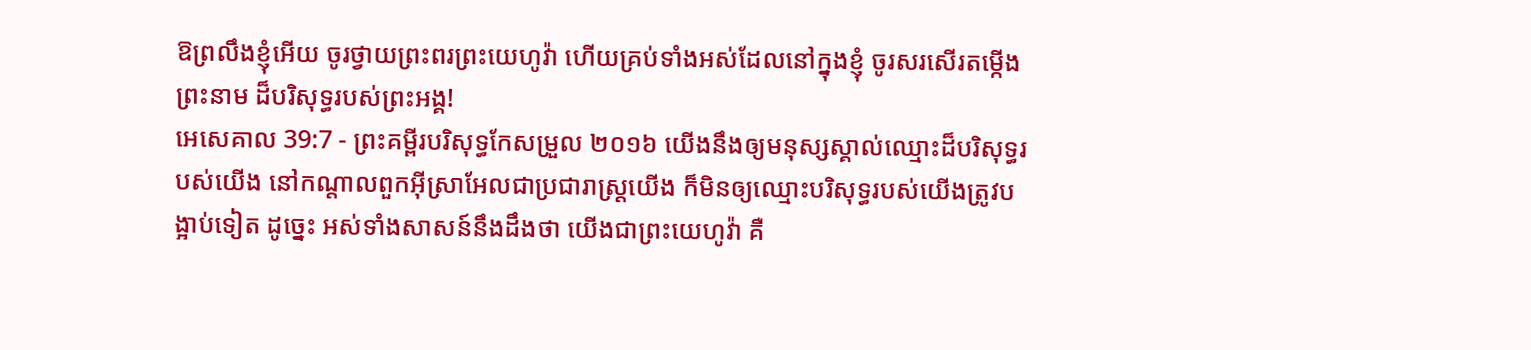ឱព្រលឹងខ្ញុំអើយ ចូរថ្វាយព្រះពរព្រះយេហូវ៉ា ហើយគ្រប់ទាំងអស់ដែលនៅក្នុងខ្ញុំ ចូរសរសើរតម្កើងព្រះនាម ដ៏បរិសុទ្ធរបស់ព្រះអង្គ!
អេសេគាល 39:7 - ព្រះគម្ពីរបរិសុទ្ធកែសម្រួល ២០១៦ យើងនឹងឲ្យមនុស្សស្គាល់ឈ្មោះដ៏បរិសុទ្ធរបស់យើង នៅកណ្ដាលពួកអ៊ីស្រាអែលជាប្រជារាស្ត្រយើង ក៏មិនឲ្យឈ្មោះបរិសុទ្ធរបស់យើងត្រូវបង្អាប់ទៀត ដូច្នេះ អស់ទាំងសាសន៍នឹងដឹងថា យើងជាព្រះយេហូវ៉ា គឺ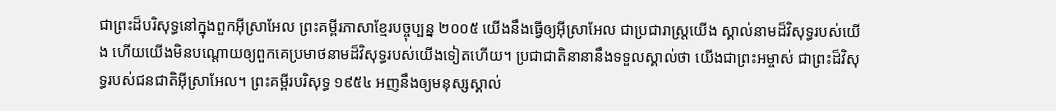ជាព្រះដ៏បរិសុទ្ធនៅក្នុងពួកអ៊ីស្រាអែល ព្រះគម្ពីរភាសាខ្មែរបច្ចុប្បន្ន ២០០៥ យើងនឹងធ្វើឲ្យអ៊ីស្រាអែល ជាប្រជារាស្ត្រយើង ស្គាល់នាមដ៏វិសុទ្ធរបស់យើង ហើយយើងមិនបណ្ដោយឲ្យពួកគេប្រមាថនាមដ៏វិសុទ្ធរបស់យើងទៀតហើយ។ ប្រជាជាតិនានានឹងទទួលស្គាល់ថា យើងជាព្រះអម្ចាស់ ជាព្រះដ៏វិសុទ្ធរបស់ជនជាតិអ៊ីស្រាអែល។ ព្រះគម្ពីរបរិសុទ្ធ ១៩៥៤ អញនឹងឲ្យមនុស្សស្គាល់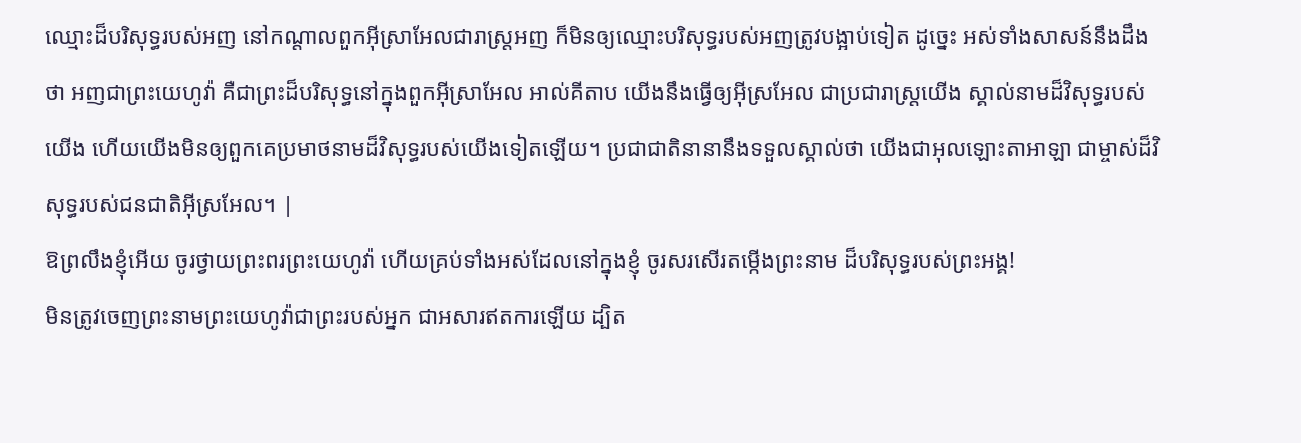ឈ្មោះដ៏បរិសុទ្ធរបស់អញ នៅកណ្តាលពួកអ៊ីស្រាអែលជារាស្ត្រអញ ក៏មិនឲ្យឈ្មោះបរិសុទ្ធរបស់អញត្រូវបង្អាប់ទៀត ដូច្នេះ អស់ទាំងសាសន៍នឹងដឹងថា អញជាព្រះយេហូវ៉ា គឺជាព្រះដ៏បរិសុទ្ធនៅក្នុងពួកអ៊ីស្រាអែល អាល់គីតាប យើងនឹងធ្វើឲ្យអ៊ីស្រអែល ជាប្រជារាស្ត្រយើង ស្គាល់នាមដ៏វិសុទ្ធរបស់យើង ហើយយើងមិនឲ្យពួកគេប្រមាថនាមដ៏វិសុទ្ធរបស់យើងទៀតឡើយ។ ប្រជាជាតិនានានឹងទទួលស្គាល់ថា យើងជាអុលឡោះតាអាឡា ជាម្ចាស់ដ៏វិសុទ្ធរបស់ជនជាតិអ៊ីស្រអែល។ |
ឱព្រលឹងខ្ញុំអើយ ចូរថ្វាយព្រះពរព្រះយេហូវ៉ា ហើយគ្រប់ទាំងអស់ដែលនៅក្នុងខ្ញុំ ចូរសរសើរតម្កើងព្រះនាម ដ៏បរិសុទ្ធរបស់ព្រះអង្គ!
មិនត្រូវចេញព្រះនាមព្រះយេហូវ៉ាជាព្រះរបស់អ្នក ជាអសារឥតការឡើយ ដ្បិត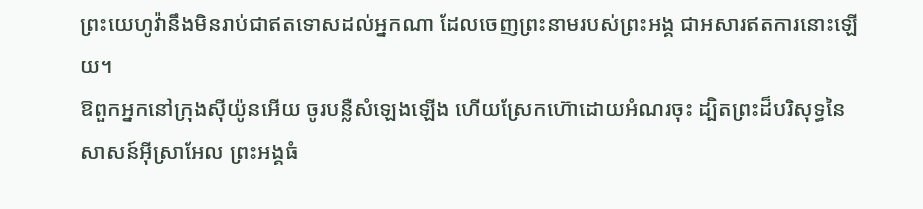ព្រះយេហូវ៉ានឹងមិនរាប់ជាឥតទោសដល់អ្នកណា ដែលចេញព្រះនាមរបស់ព្រះអង្គ ជាអសារឥតការនោះឡើយ។
ឱពួកអ្នកនៅក្រុងស៊ីយ៉ូនអើយ ចូរបន្លឺសំឡេងឡើង ហើយស្រែកហ៊ោដោយអំណរចុះ ដ្បិតព្រះដ៏បរិសុទ្ធនៃសាសន៍អ៊ីស្រាអែល ព្រះអង្គធំ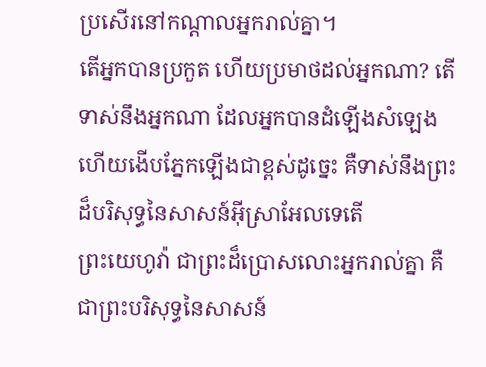ប្រសើរនៅកណ្ដាលអ្នករាល់គ្នា។
តើអ្នកបានប្រកួត ហើយប្រមាថដល់អ្នកណា? តើទាស់នឹងអ្នកណា ដែលអ្នកបានដំឡើងសំឡេង ហើយងើបភ្នែកឡើងជាខ្ពស់ដូច្នេះ គឺទាស់នឹងព្រះដ៏បរិសុទ្ធនៃសាសន៍អ៊ីស្រាអែលទេតើ
ព្រះយេហូវ៉ា ជាព្រះដ៏ប្រោសលោះអ្នករាល់គ្នា គឺជាព្រះបរិសុទ្ធនៃសាសន៍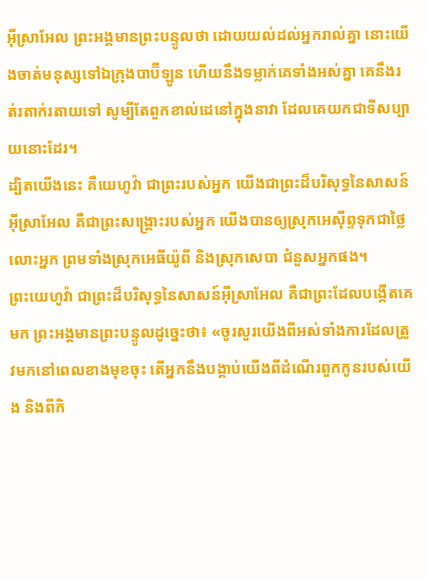អ៊ីស្រាអែល ព្រះអង្គមានព្រះបន្ទូលថា ដោយយល់ដល់អ្នករាល់គ្នា នោះយើងចាត់មនុស្សទៅឯក្រុងបាប៊ីឡូន ហើយនឹងទម្លាក់គេទាំងអស់គ្នា គេនឹងរត់រតាក់រតាយទៅ សូម្បីតែពួកខាល់ដេនៅក្នុងនាវា ដែលគេយកជាទីសប្បាយនោះដែរ។
ដ្បិតយើងនេះ គឺយេហូវ៉ា ជាព្រះរបស់អ្នក យើងជាព្រះដ៏បរិសុទ្ធនៃសាសន៍អ៊ីស្រាអែល គឺជាព្រះសង្គ្រោះរបស់អ្នក យើងបានឲ្យស្រុកអេស៊ីព្ទទុកជាថ្លៃលោះអ្នក ព្រមទាំងស្រុកអេធីយ៉ូពី និងស្រុកសេបា ជំនួសអ្នកផង។
ព្រះយេហូវ៉ា ជាព្រះដ៏បរិសុទ្ធនៃសាសន៍អ៊ីស្រាអែល គឺជាព្រះដែលបង្កើតគេមក ព្រះអង្គមានព្រះបន្ទូលដូច្នេះថា៖ «ចូរសួរយើងពីអស់ទាំងការដែលត្រូវមកនៅពេលខាងមុខចុះ តើអ្នកនឹងបង្គាប់យើងពីដំណើរពួកកូនរបស់យើង និងពីកិ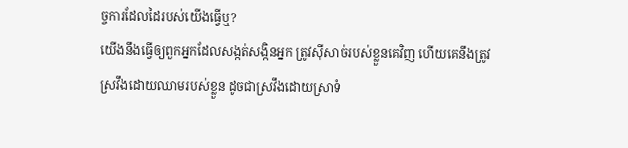ច្ចការដែលដៃរបស់យើងធ្វើឬ?
យើងនឹងធ្វើឲ្យពួកអ្នកដែលសង្កត់សង្កិនអ្នក ត្រូវស៊ីសាច់របស់ខ្លួនគេវិញ ហើយគេនឹងត្រូវស្រវឹងដោយឈាមរបស់ខ្លួន ដូចជាស្រវឹងដោយស្រាទំ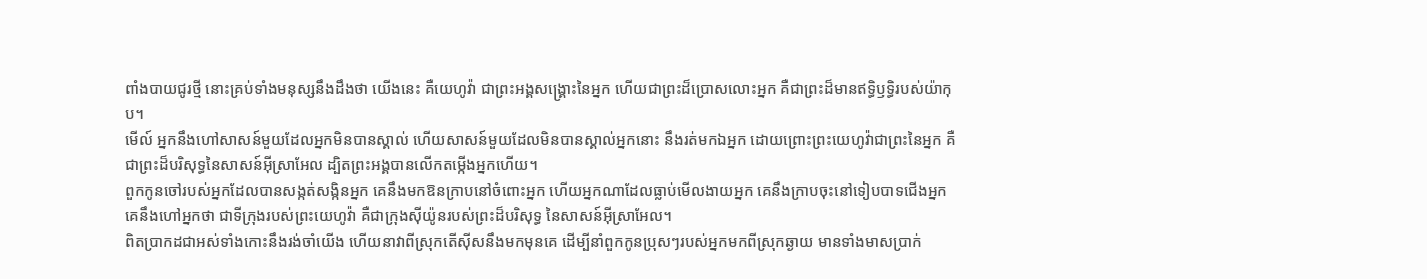ពាំងបាយជូរថ្មី នោះគ្រប់ទាំងមនុស្សនឹងដឹងថា យើងនេះ គឺយេហូវ៉ា ជាព្រះអង្គសង្គ្រោះនៃអ្នក ហើយជាព្រះដ៏ប្រោសលោះអ្នក គឺជាព្រះដ៏មានឥទ្ធិឫទ្ធិរបស់យ៉ាកុប។
មើល៍ អ្នកនឹងហៅសាសន៍មួយដែលអ្នកមិនបានស្គាល់ ហើយសាសន៍មួយដែលមិនបានស្គាល់អ្នកនោះ នឹងរត់មកឯអ្នក ដោយព្រោះព្រះយេហូវ៉ាជាព្រះនៃអ្នក គឺជាព្រះដ៏បរិសុទ្ធនៃសាសន៍អ៊ីស្រាអែល ដ្បិតព្រះអង្គបានលើកតម្កើងអ្នកហើយ។
ពួកកូនចៅរបស់អ្នកដែលបានសង្កត់សង្កិនអ្នក គេនឹងមកឱនក្រាបនៅចំពោះអ្នក ហើយអ្នកណាដែលធ្លាប់មើលងាយអ្នក គេនឹងក្រាបចុះនៅទៀបបាទជើងអ្នក គេនឹងហៅអ្នកថា ជាទីក្រុងរបស់ព្រះយេហូវ៉ា គឺជាក្រុងស៊ីយ៉ូនរបស់ព្រះដ៏បរិសុទ្ធ នៃសាសន៍អ៊ីស្រាអែល។
ពិតប្រាកដជាអស់ទាំងកោះនឹងរង់ចាំយើង ហើយនាវាពីស្រុកតើស៊ីសនឹងមកមុនគេ ដើម្បីនាំពួកកូនប្រុសៗរបស់អ្នកមកពីស្រុកឆ្ងាយ មានទាំងមាសប្រាក់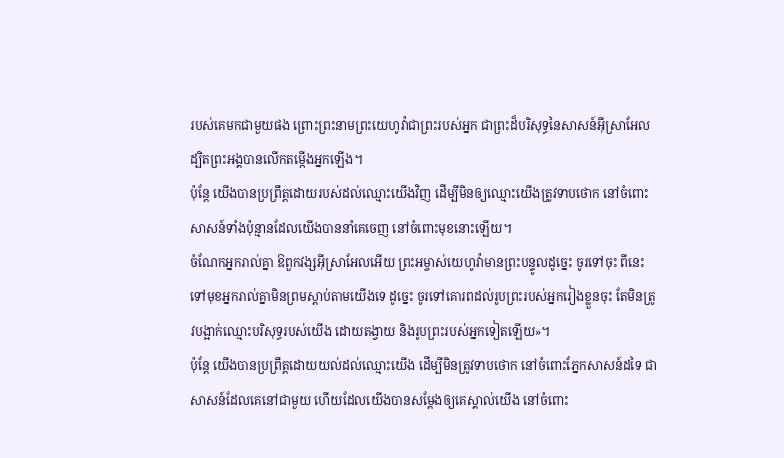របស់គេមកជាមួយផង ព្រោះព្រះនាមព្រះយេហូវ៉ាជាព្រះរបស់អ្នក ជាព្រះដ៏បរិសុទ្ធនៃសាសន៍អ៊ីស្រាអែល ដ្បិតព្រះអង្គបានលើកតម្កើងអ្នកឡើង។
ប៉ុន្តែ យើងបានប្រព្រឹត្តដោយរបស់ដល់ឈ្មោះយើងវិញ ដើម្បីមិនឲ្យឈ្មោះយើងត្រូវទាបថោក នៅចំពោះសាសន៍ទាំងប៉ុន្មានដែលយើងបាននាំគេចេញ នៅចំពោះមុខនោះឡើយ។
ចំណែកអ្នករាល់គ្នា ឱពួកវង្សអ៊ីស្រាអែលអើយ ព្រះអម្ចាស់យេហូវ៉ាមានព្រះបន្ទូលដូច្នេះ ចូរទៅចុះ ពីនេះទៅមុខអ្នករាល់គ្នាមិនព្រមស្តាប់តាមយើងទេ ដូច្នេះ ចូរទៅគោរពដល់រូបព្រះរបស់អ្នករៀងខ្លួនចុះ តែមិនត្រូវបង្អាក់ឈ្មោះបរិសុទ្ធរបស់យើង ដោយតង្វាយ និងរូបព្រះរបស់អ្នកទៀតឡើយ»។
ប៉ុន្តែ យើងបានប្រព្រឹត្តដោយយល់ដល់ឈ្មោះយើង ដើម្បីមិនត្រូវទាបថោក នៅចំពោះភ្នែកសាសន៍ដទៃ ជាសាសន៍ដែលគេនៅជាមួយ ហើយដែលយើងបានសម្ដែងឲ្យគេស្គាល់យើង នៅចំពោះ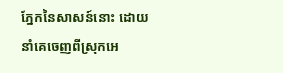ភ្នែកនៃសាសន៍នោះ ដោយនាំគេចេញពីស្រុកអេ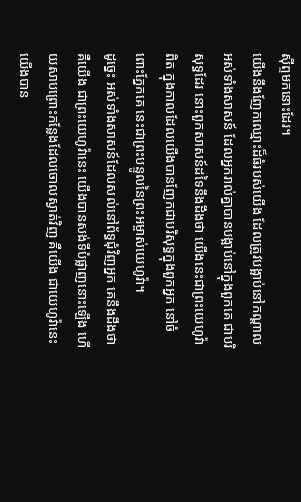ស៊ីព្ទមកនោះដែរ។
យើងនឹងញែកឈ្មោះដ៏ធំរបស់យើង ដែលត្រូវបង្អាប់នៅកណ្ដាលអស់ទាំងសាសន៍ ដែលអ្នករាល់គ្នាបានបង្អាប់នៅក្នុងពួកគេ ជាបរិសុទ្ធដែរ នោះពួកសាសន៍ដទៃនឹងដឹងថា យើងនេះជាព្រះយេហូវ៉ាពិត ក្នុងកាលដែលយើងបានញែកជាបរិសុទ្ធក្នុងពួកអ្នក នៅចំពោះភ្នែកគេ នេះជាព្រះបន្ទូលនៃព្រះអម្ចាស់យេហូវ៉ា។
ដូច្នេះ អស់ទាំងសាសន៍ដែលសល់នៅព័ទ្ធជុំវិញអ្នក គេនឹងដឹងថា គឺយើង ជាព្រះយេហូវ៉ានេះ យើងបានសង់ទីបំផ្លាញនោះឡើង ហើយសាបព្រោះកន្លែងដែលចោលស្ងាត់វិញ គឺយើង ជាយេហូវ៉ានេះ យើងបាន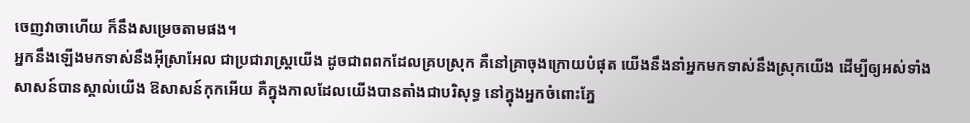ចេញវាចាហើយ ក៏នឹងសម្រេចតាមផង។
អ្នកនឹងឡើងមកទាស់នឹងអ៊ីស្រាអែល ជាប្រជារាស្ត្រយើង ដូចជាពពកដែលគ្របស្រុក គឺនៅគ្រាចុងក្រោយបំផុត យើងនឹងនាំអ្នកមកទាស់នឹងស្រុកយើង ដើម្បីឲ្យអស់ទាំងសាសន៍បានស្គាល់យើង ឱសាសន៍កុកអើយ គឺក្នុងកាលដែលយើងបានតាំងជាបរិសុទ្ធ នៅក្នុងអ្នកចំពោះភ្នែ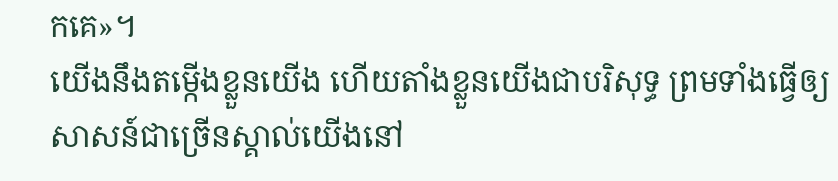កគេ»។
យើងនឹងតម្កើងខ្លួនយើង ហើយតាំងខ្លួនយើងជាបរិសុទ្ធ ព្រមទាំងធ្វើឲ្យសាសន៍ជាច្រើនស្គាល់យើងនៅ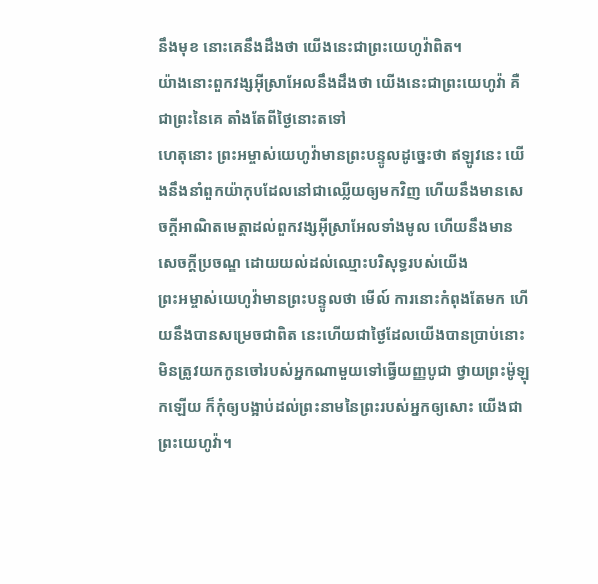នឹងមុខ នោះគេនឹងដឹងថា យើងនេះជាព្រះយេហូវ៉ាពិត។
យ៉ាងនោះពួកវង្សអ៊ីស្រាអែលនឹងដឹងថា យើងនេះជាព្រះយេហូវ៉ា គឺជាព្រះនៃគេ តាំងតែពីថ្ងៃនោះតទៅ
ហេតុនោះ ព្រះអម្ចាស់យេហូវ៉ាមានព្រះបន្ទូលដូច្នេះថា ឥឡូវនេះ យើងនឹងនាំពួកយ៉ាកុបដែលនៅជាឈ្លើយឲ្យមកវិញ ហើយនឹងមានសេចក្ដីអាណិតមេត្តាដល់ពួកវង្សអ៊ីស្រាអែលទាំងមូល ហើយនឹងមានសេចក្ដីប្រចណ្ឌ ដោយយល់ដល់ឈ្មោះបរិសុទ្ធរបស់យើង
ព្រះអម្ចាស់យេហូវ៉ាមានព្រះបន្ទូលថា មើល៍ ការនោះកំពុងតែមក ហើយនឹងបានសម្រេចជាពិត នេះហើយជាថ្ងៃដែលយើងបានប្រាប់នោះ
មិនត្រូវយកកូនចៅរបស់អ្នកណាមួយទៅធ្វើយញ្ញបូជា ថ្វាយព្រះម៉ូឡុកឡើយ ក៏កុំឲ្យបង្អាប់ដល់ព្រះនាមនៃព្រះរបស់អ្នកឲ្យសោះ យើងជាព្រះយេហូវ៉ា។